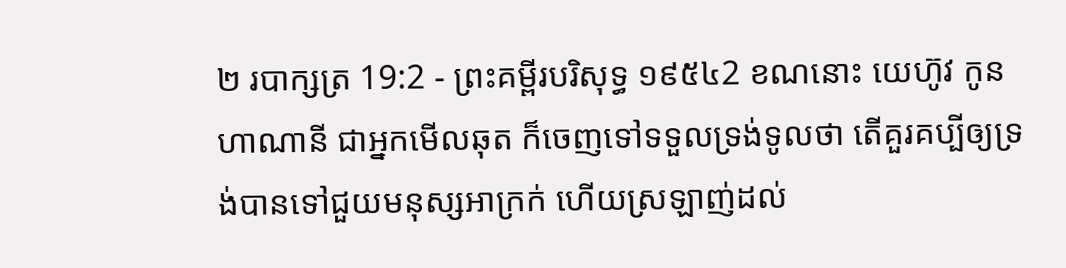២ របាក្សត្រ 19:2 - ព្រះគម្ពីរបរិសុទ្ធ ១៩៥៤2 ខណនោះ យេហ៊ូវ កូនហាណានី ជាអ្នកមើលឆុត ក៏ចេញទៅទទួលទ្រង់ទូលថា តើគួរគប្បីឲ្យទ្រង់បានទៅជួយមនុស្សអាក្រក់ ហើយស្រឡាញ់ដល់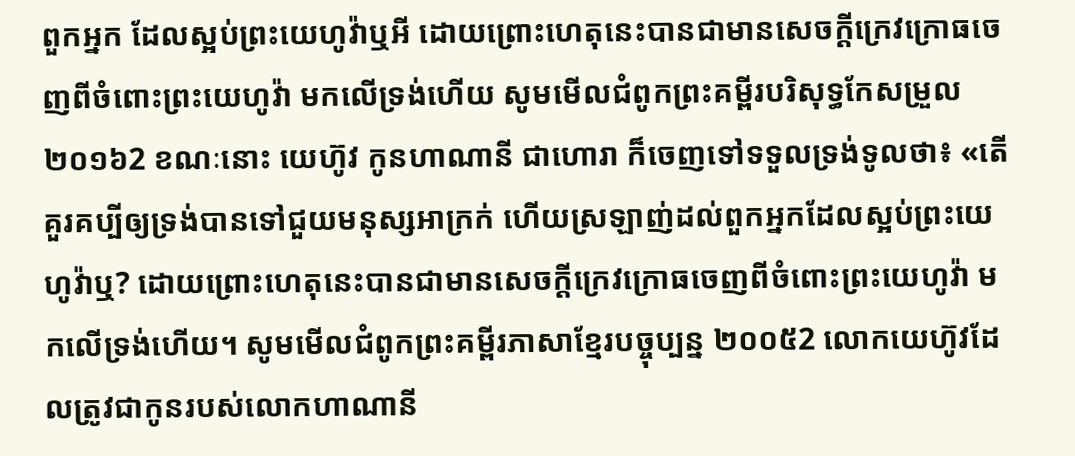ពួកអ្នក ដែលស្អប់ព្រះយេហូវ៉ាឬអី ដោយព្រោះហេតុនេះបានជាមានសេចក្ដីក្រេវក្រោធចេញពីចំពោះព្រះយេហូវ៉ា មកលើទ្រង់ហើយ សូមមើលជំពូកព្រះគម្ពីរបរិសុទ្ធកែសម្រួល ២០១៦2 ខណៈនោះ យេហ៊ូវ កូនហាណានី ជាហោរា ក៏ចេញទៅទទួលទ្រង់ទូលថា៖ «តើគួរគប្បីឲ្យទ្រង់បានទៅជួយមនុស្សអាក្រក់ ហើយស្រឡាញ់ដល់ពួកអ្នកដែលស្អប់ព្រះយេហូវ៉ាឬ? ដោយព្រោះហេតុនេះបានជាមានសេចក្ដីក្រេវក្រោធចេញពីចំពោះព្រះយេហូវ៉ា មកលើទ្រង់ហើយ។ សូមមើលជំពូកព្រះគម្ពីរភាសាខ្មែរបច្ចុប្បន្ន ២០០៥2 លោកយេហ៊ូវដែលត្រូវជាកូនរបស់លោកហាណានី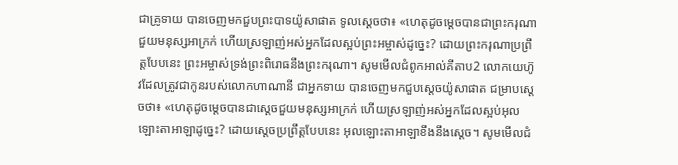ជាគ្រូទាយ បានចេញមកជួបព្រះបាទយ៉ូសាផាត ទូលស្ដេចថា៖ «ហេតុដូចម្ដេចបានជាព្រះករុណាជួយមនុស្សអាក្រក់ ហើយស្រឡាញ់អស់អ្នកដែលស្អប់ព្រះអម្ចាស់ដូច្នេះ? ដោយព្រះករុណាប្រព្រឹត្តបែបនេះ ព្រះអម្ចាស់ទ្រង់ព្រះពិរោធនឹងព្រះករុណា។ សូមមើលជំពូកអាល់គីតាប2 លោកយេហ៊ូវដែលត្រូវជាកូនរបស់លោកហាណានី ជាអ្នកទាយ បានចេញមកជួបស្តេចយ៉ូសាផាត ជម្រាបស្តេចថា៖ «ហេតុដូចម្តេចបានជាស្តេចជួយមនុស្សអាក្រក់ ហើយស្រឡាញ់អស់អ្នកដែលស្អប់អុលឡោះតាអាឡាដូច្នេះ? ដោយស្តេចប្រព្រឹត្តបែបនេះ អុលឡោះតាអាឡាខឹងនឹងស្តេច។ សូមមើលជំ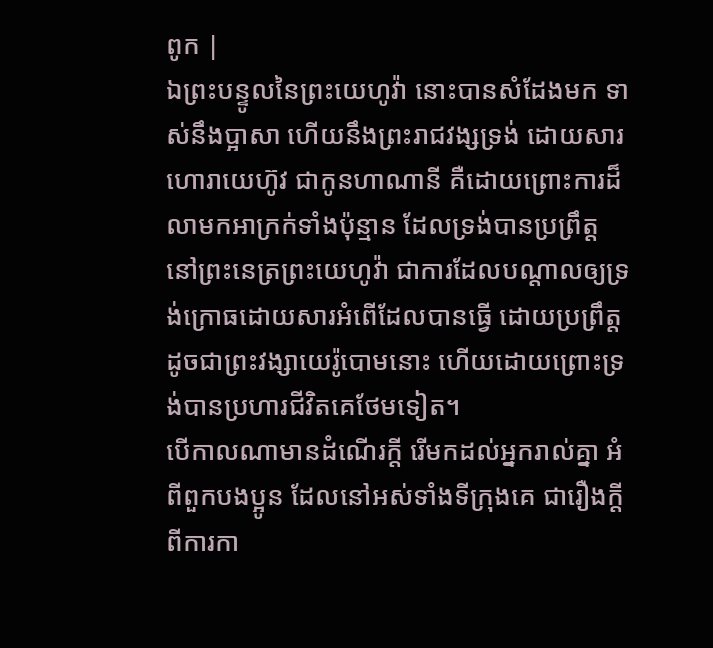ពូក |
ឯព្រះបន្ទូលនៃព្រះយេហូវ៉ា នោះបានសំដែងមក ទាស់នឹងប្អាសា ហើយនឹងព្រះរាជវង្សទ្រង់ ដោយសារហោរាយេហ៊ូវ ជាកូនហាណានី គឺដោយព្រោះការដ៏លាមកអាក្រក់ទាំងប៉ុន្មាន ដែលទ្រង់បានប្រព្រឹត្តនៅព្រះនេត្រព្រះយេហូវ៉ា ជាការដែលបណ្តាលឲ្យទ្រង់ក្រោធដោយសារអំពើដែលបានធ្វើ ដោយប្រព្រឹត្តដូចជាព្រះវង្សាយេរ៉ូបោមនោះ ហើយដោយព្រោះទ្រង់បានប្រហារជីវិតគេថែមទៀត។
បើកាលណាមានដំណើរក្តី រើមកដល់អ្នករាល់គ្នា អំពីពួកបងប្អូន ដែលនៅអស់ទាំងទីក្រុងគេ ជារឿងក្តីពីការកា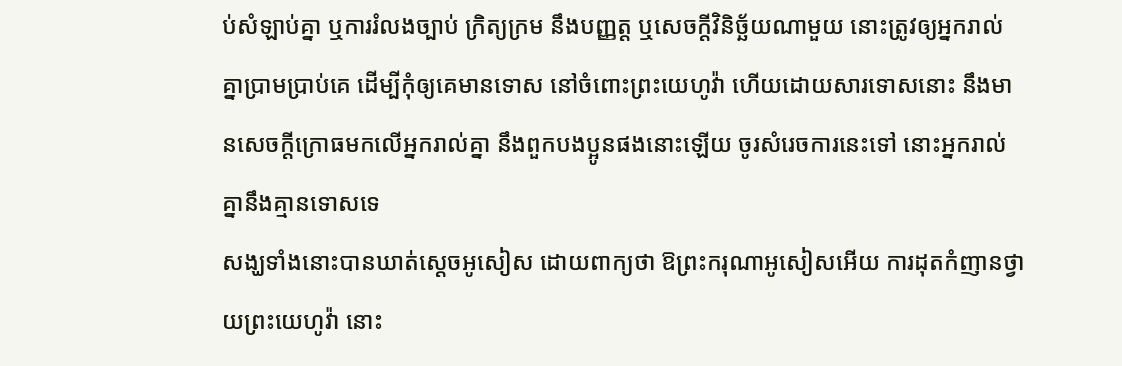ប់សំឡាប់គ្នា ឬការរំលងច្បាប់ ក្រិត្យក្រម នឹងបញ្ញត្ត ឬសេចក្ដីវិនិច្ឆ័យណាមួយ នោះត្រូវឲ្យអ្នករាល់គ្នាប្រាមប្រាប់គេ ដើម្បីកុំឲ្យគេមានទោស នៅចំពោះព្រះយេហូវ៉ា ហើយដោយសារទោសនោះ នឹងមានសេចក្ដីក្រោធមកលើអ្នករាល់គ្នា នឹងពួកបងប្អូនផងនោះឡើយ ចូរសំរេចការនេះទៅ នោះអ្នករាល់គ្នានឹងគ្មានទោសទេ
សង្ឃទាំងនោះបានឃាត់ស្តេចអូសៀស ដោយពាក្យថា ឱព្រះករុណាអូសៀសអើយ ការដុតកំញានថ្វាយព្រះយេហូវ៉ា នោះ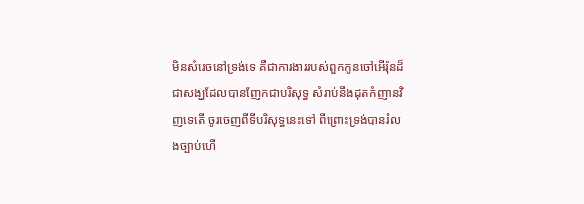មិនសំរេចនៅទ្រង់ទេ គឺជាការងាររបស់ពួកកូនចៅអើរ៉ុនដ៏ជាសង្ឃដែលបានញែកជាបរិសុទ្ធ សំរាប់នឹងដុតកំញានវិញទេតើ ចូរចេញពីទីបរិសុទ្ធនេះទៅ ពីព្រោះទ្រង់បានរំលងច្បាប់ហើ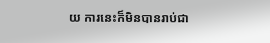យ ការនេះក៏មិនបានរាប់ជា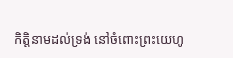កិត្តិនាមដល់ទ្រង់ នៅចំពោះព្រះយេហូ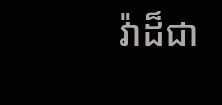វ៉ាដ៏ជា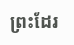ព្រះដែរ